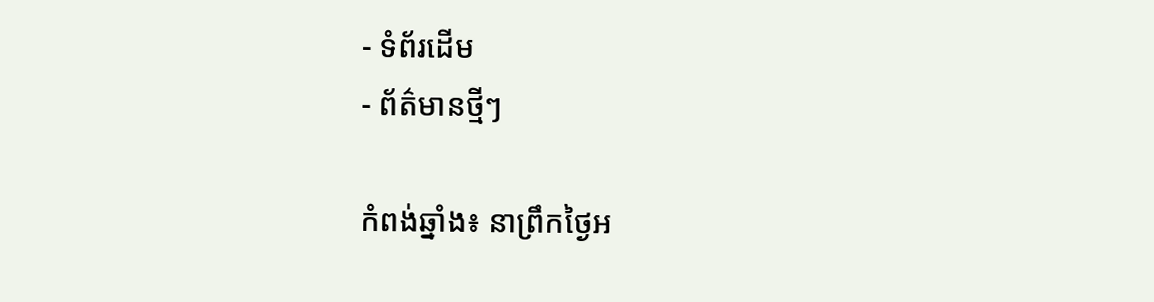- ទំព័រដើម
- ព័ត៌មានថ្មីៗ

កំពង់ឆ្នាំង៖ នាព្រឹកថ្ងៃអ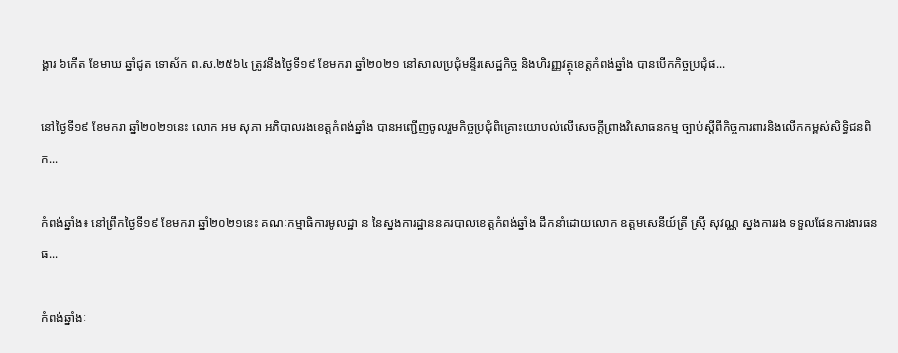ង្គារ ៦កើត ខែមាឃ ឆ្នាំជូត ទោស័ក ព.ស.២៥៦៤ ត្រូវនឹងថ្ងៃទី១៩ ខែមករា ឆ្នាំ២០២១ នៅសាលប្រជុំមន្ទីរសេដ្ឋកិច្ច និងហិរញ្ញវត្ថុខេត្តកំពង់ឆ្នាំង បានបើកកិច្ចប្រជុំផ...

នៅថ្ងៃទី១៩ ខែមករា ឆ្នាំ២០២១នេះ លោក អម សុភា អភិបាលរងខេត្តកំពង់ឆ្នាំង បានអញ្ជើញចូលរួមកិច្ចប្រជុំពិគ្រោះយោបល់លើសេចក្តីព្រាងវិសោធនកម្ម ច្បាប់ស្តីពីកិច្ចការពារនិងលើកកម្ពស់សិទ្ធិជនពិក...

កំពង់ឆ្នាំង៖ នៅព្រឹកថ្ងៃទី១៩ ខែមករា ឆ្នាំ២០២១នេះ គណៈកម្មាធិការមូលដ្ឋា ន នៃស្នងការដ្ឋាននគរបាលខេត្តកំពង់ឆ្នាំង ដឹកនាំដោយលោក ឧត្តមសេនីយ៍ត្រី ស្រុី សុវណ្ណ ស្នងការរង ទទួលផែនការងារធនធ...

កំពង់ឆ្នាំងៈ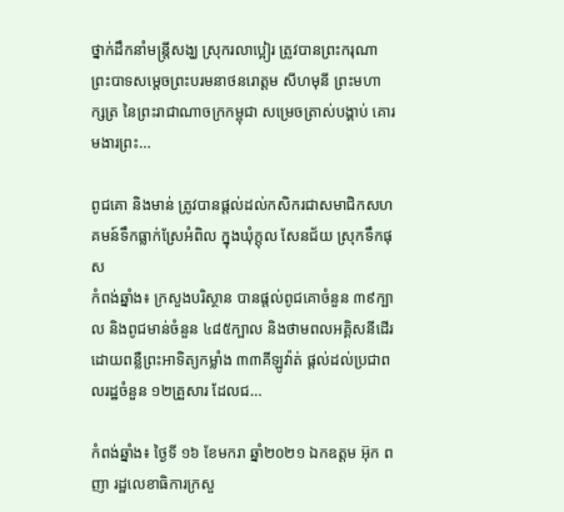ថ្នាក់ដឹកនាំមន្រ្តីសង្ឃ ស្រុករលាប្អៀរ ត្រូវបានព្រះករុណា ព្រះបាទសម្តេចព្រះបរមនាថនរោត្តម សីហមុនី ព្រះមហាក្សត្រ នៃព្រះរាជាណាចក្រកម្ពុជា សម្រេចត្រាស់បង្គាប់ គោរមងារព្រះ...

ពូជគោ និងមាន់ ត្រូវបានផ្តល់ដល់កសិករជាសមាជិកសហគមន៍ទឹកធ្លាក់ស្រែអំពិល ក្នុងឃុំក្តុល សែនជ័យ ស្រុកទឹកផុស
កំពង់ឆ្នាំង៖ ក្រសួងបរិស្ថាន បានផ្តល់ពូជគោចំនួន ៣៩ក្បាល និងពូជមាន់ចំនួន ៤៨៥ក្បាល និងថាមពលអគ្គិសនីដើរដោយពន្លឺព្រះអាទិត្យកម្លាំង ៣៣គីឡូវ៉ាត់ ផ្តល់ដល់ប្រជាពលរដ្ឋចំនួន ១២គ្រួសារ ដែលជ...

កំពង់ឆ្នាំង៖ ថ្ងៃទី ១៦ ខែមករា ឆ្នាំ២០២១ ឯកឧត្ដម អ៊ុក ពញា រដ្ឋលេខាធិការក្រសួ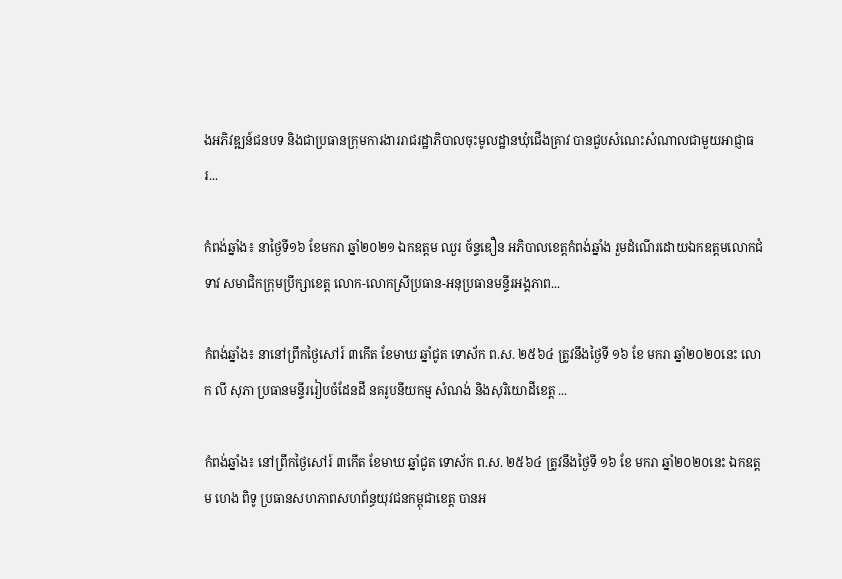ងអភិវឌ្ឍន៍ជនបទ និងជាប្រធានក្រុមការងាររាជរដ្ឋាភិបាលចុះមូលដ្ឋានឃុំជើងគ្រាវ បានជួបសំណេះសំណាលជាមួយអាជ្ញាធរ...

កំពង់ឆ្នាំង៖ នាថ្ងៃទី១៦ ខែមករា ឆ្នាំ២០២១ ឯកឧត្តម ឈួរ ច័ន្ទឌឿន អភិបាលខេត្តកំពង់ឆ្នាំង រួមដំណើរដោយឯកឧត្តមលោកជំទាវ សមាជិកក្រុមប្រឹក្សាខេត្ត លោក-លោកស្រីប្រធាន-អនុប្រធានមន្ទីរអង្គភាព...

កំពង់ឆ្នាំង៖ នានៅព្រឹកថ្ងៃសៅរ៍ ៣កើត ខែមាឃ ឆ្នាំជូត ទោស័ក ព.ស. ២៥៦៤ ត្រូវនឹងថ្ងៃទី ១៦ ខែ មករា ឆ្នាំ២០២០នេះ លោក លី សុភា ប្រធានមន្ទីររៀបចំដែនដី នគរូបនីយកម្ម សំណង់ និងសុរិយោដីខេត្ត ...

កំពង់ឆ្នាំង៖ នៅព្រឹកថ្ងៃសៅរ៍ ៣កើត ខែមាឃ ឆ្នាំជូត ទោស័ក ព.ស. ២៥៦៤ ត្រូវនឹងថ្ងៃទី ១៦ ខែ មករា ឆ្នាំ២០២០នេះ ឯកឧត្ដម ហេង ពិទូ ប្រធានសហភាពសហព័ន្ធយុវជនកម្ពុជាខេត្ត បានអ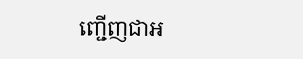ញ្ជេីញជាអ